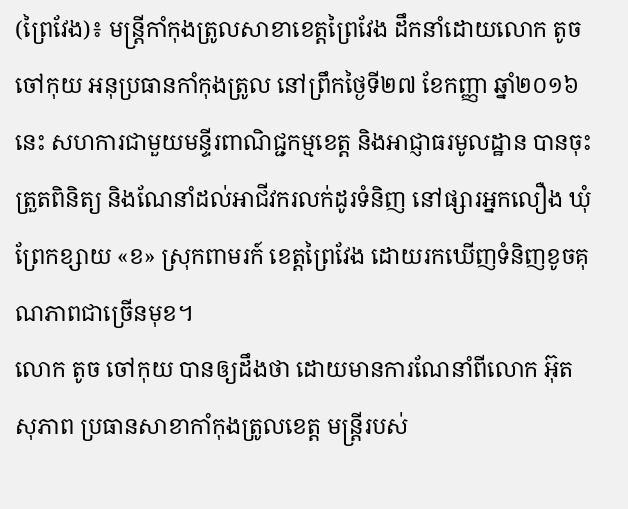(ព្រៃវែង)៖ មន្រ្តីកាំកុងត្រូលសាខាខេត្តព្រៃវែង ដឹកនាំដោយលោក តូច ចៅកុយ អនុប្រធានកាំកុងត្រូល នៅព្រឹកថ្ងៃទី២៧ ខែកញ្ញា ឆ្នាំ២០១៦នេះ សហការជាមួយមន្ទីរពាណិជ្ជកម្មខេត្ត និងអាជ្ញាធរមូលដ្ឋាន បានចុះត្រួតពិនិត្យ និងណែនាំដល់អាជីវករលក់ដូរទំនិញ នៅផ្សារអ្នកលឿង ឃុំព្រែកខ្សាយ «ខ» ស្រុកពាមរក៍ ខេត្តព្រៃវែង ដោយរកឃើញទំនិញខូចគុណភាពជាច្រើនមុខ។
លោក តូច ចៅកុយ បានឲ្យដឹងថា ដោយមានការណែនាំពីលោក អ៊ុត សុភាព ប្រធានសាខាកាំកុងត្រូលខេត្ត មន្រ្តីរបស់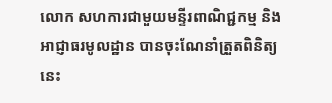លោក សហការជាមួយមន្ទីរពាណិជ្ជកម្ម និងអាជ្ញាធរមូលដ្ឋាន បានចុះណែនាំត្រួតពិនិត្យនេះ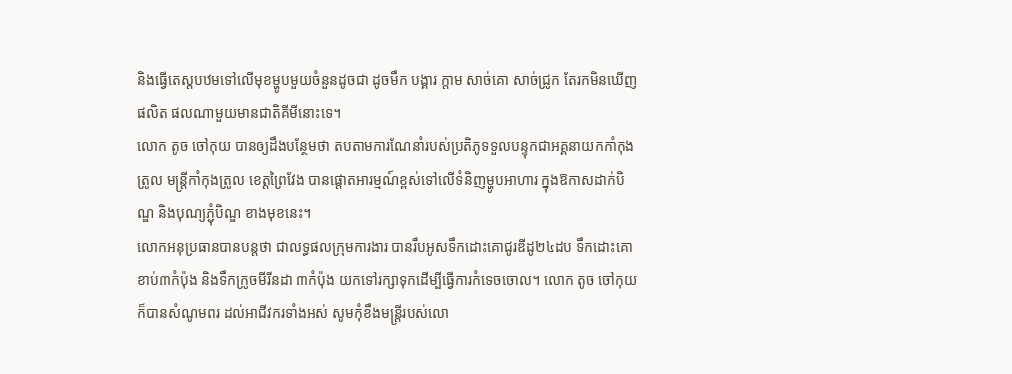និងធ្វើតេស្តបឋមទៅលើមុខម្ហូបមួយចំនួនដូចជា ដូចមឹក បង្គារ ក្តាម សាច់គោ សាច់ជ្រូក តែរកមិនឃើញផលិត ផលណាមួយមានជាតិគីមីនោះទេ។
លោក តូច ចៅកុយ បានឲ្យដឹងបន្ថែមថា តបតាមការណែនាំរបស់ប្រតិភូទទួលបន្ទុកជាអគ្គនាយកកាំកុងត្រូល មន្រ្តីកាំកុងត្រូល ខេត្តព្រៃវែង បានផ្តោតអារម្មណ៍ខ្ពស់ទៅលើទំនិញម្ហូបអាហារ ក្នុងឱកាសដាក់បិណ្ឌ និងបុណ្យភ្ជុំបិណ្ឌ ខាងមុខនេះ។
លោកអនុប្រធានបានបន្តថា ជាលទ្ធផលក្រុមការងារ បានរឹបអូសទឹកដោះគោជូរឌីដូ២៤ដប ទឹកដោះគោខាប់៣កំប៉ុង និងទឹកក្រូចមីរីនដា ៣កំប៉ុង យកទៅរក្សាទុកដើម្បីធ្វើការកំទេចចោល។ លោក តូច ចៅកុយ ក៏បានសំណូមពរ ដល់អាជីវករទាំងអស់ សូមកុំខឹងមន្រ្តីរបស់លោ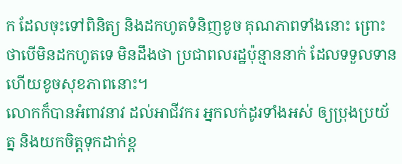ក ដែលចុះទៅពិនិត្យ និងដកហូតទំនិញខូច គុណភាពទាំងនោះ ព្រោះថាបើមិនដកហូតទេ មិនដឹងថា ប្រជាពលរដ្ឋប៉ុន្មាននាក់ ដែលទទួលទាន ហើយខូចសុខភាពនោះ។
លោកក៏បានអំពាវនាវ ដល់អាជីវករ អ្នកលក់ដូរទាំងអស់ ឲ្យប្រុងប្រយ័ត្ន និងយកចិត្តទុកដាក់ខ្ព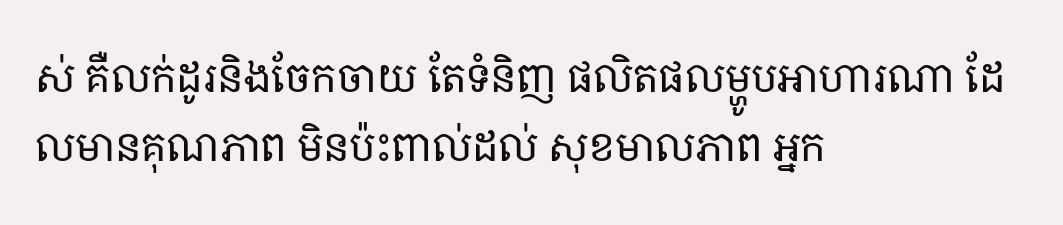ស់ គឺលក់ដូរនិងចែកចាយ តែទំនិញ ផលិតផលម្ហូបអាហារណា ដែលមានគុណភាព មិនប៉ះពាល់ដល់ សុខមាលភាព អ្នក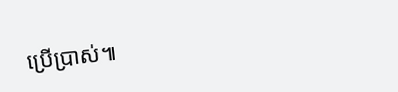ប្រើប្រាស់៕